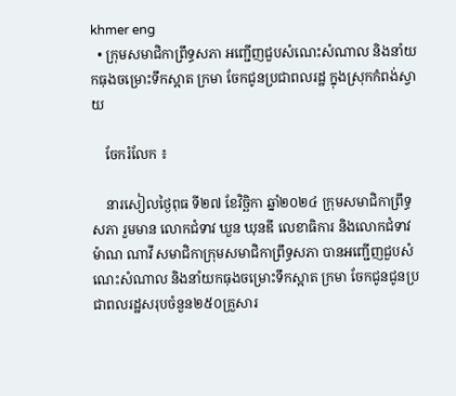khmer eng
  • ក្រុមសមាជិកាព្រឹទ្ធសភា អញ្ជើញជួបសំណេះសំណាល និងនាំយកធុងចម្រោះទឹកស្អាត ក្រមា ចែកជូនប្រជាពលរដ្ឋ ក្នុងស្រុកកំពង់ស្វាយ

    ចែករំលែក ៖

    នារសៀលថ្ងៃពុធ ទី២៧ ខែវិច្ឆិកា ឆ្នាំ២០២៤ ក្រុមសមាជិកាព្រឹទ្ធសភា រួមមាន លោកជំទាវ ឃួន ឃុនឌី លេខាធិការ និងលោកជំទាវ ម៉ាណ ណាវី សមាជិកាក្រុមសមាជិកាព្រឹទ្ធសភា បានអញ្ជើញជួបសំណេះសំណាល និងនាំយកធុងចម្រោះទឹកស្អាត ក្រមា ចែកជូនជូនប្រជាពលរដ្ឋសរុបចំនួន២៥០គ្រួសារ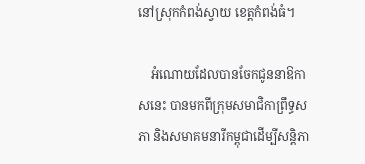នៅស្រុកកំពង់ស្វាយ ខេត្តកំពង់ធំ។

    អំណោយដែលបានចែកជូននាឱកាសនេះ បានមកពីក្រុមសមាជិកាព្រឹទ្ធសភា និងសមាគមនារីកម្ពុជាដើម្បីសន្តិភា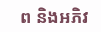ព និងអភិវ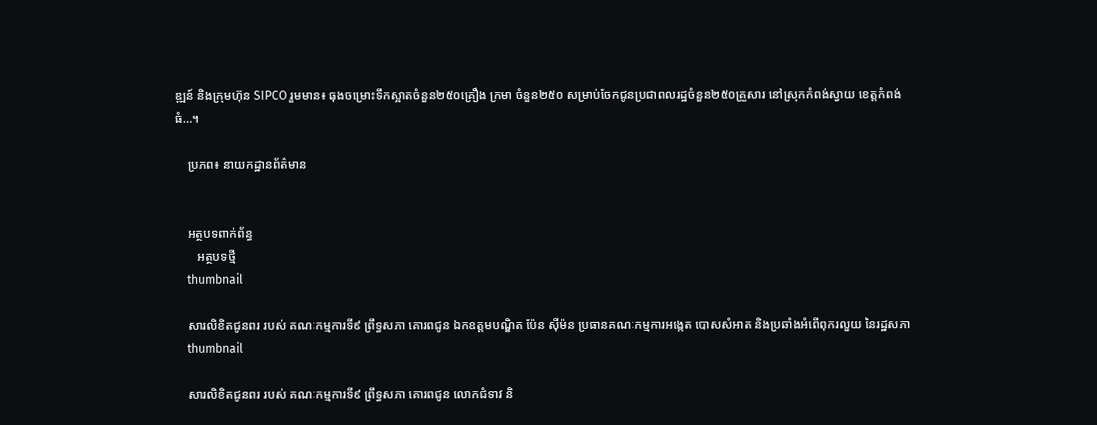ឌ្ឍន៍ និងក្រុមហ៊ុន SIPCO រួមមាន៖ ធុងចម្រោះទឹកស្អាតចំនួន២៥០គ្រឿង ក្រមា ចំនួន២៥០ សម្រាប់ចែកជូនប្រជាពលរដ្ឋចំនួន២៥០គ្រួសារ នៅស្រុកកំពង់ស្វាយ ខេត្តកំពង់ធំ…។

    ប្រភព៖ នាយកដ្ឋានព័ត៌មាន


    អត្ថបទពាក់ព័ន្ធ
       អត្ថបទថ្មី
    thumbnail

    សារលិខិតជូនពរ របស់ គណៈកម្មការទី៩ ព្រឹទ្ធសភា គោរពជូន ឯកឧត្តមបណ្ឌិត ប៉ែន ស៊ីម៉ន ប្រធានគណៈកម្មការអង្កេត បោសសំអាត និងប្រឆាំងអំពើពុករលួយ នៃរដ្ឋសភា
    thumbnail

    សារលិខិតជូនពរ របស់ គណៈកម្មការទី៩ ព្រឹទ្ធសភា គោរពជូន លោកជំទាវ និ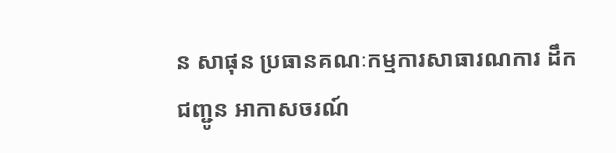ន សាផុន ប្រធានគណៈកម្មការសាធារណការ ដឹកជញ្ជូន អាកាសចរណ៍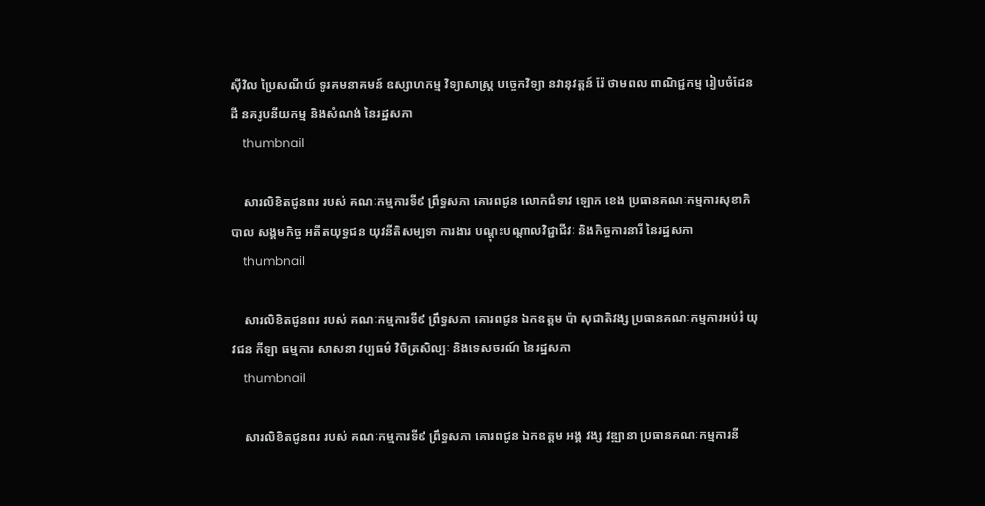ស៊ីវិល ប្រៃសណីយ៍ ទូរគមនាគមន៍ ឧស្សាហកម្ម វិទ្យាសាស្ត្រ បច្ចេកវិទ្យា នវានុវត្តន៍ រ៉ែ ថាមពល ពាណិជ្ជកម្ម រៀបចំដែនដី នគរូបនីយកម្ម និងសំណង់ នៃរដ្ឋសភា
    thumbnail

    សារលិខិតជូនពរ របស់ គណៈកម្មការទី៩ ព្រឹទ្ធសភា គោរពជូន លោកជំទាវ ឡោក ខេង ប្រធានគណៈកម្មការសុខាភិបាល សង្គមកិច្ច អតីតយុទ្ធជន យុវនីតិសម្បទា ការងារ បណ្តុះបណ្តាលវិជ្ជាជីវៈ និងកិច្ចការនារី នៃរដ្ឋសភា
    thumbnail

    សារលិខិតជូនពរ របស់ គណៈកម្មការទី៩ ព្រឹទ្ធសភា គោរពជូន ឯកឧត្តម ប៉ា សុជាតិវង្ស ប្រធានគណៈកម្មការអប់រំ យុវជន កីឡា ធម្មការ សាសនា វប្បធម៌ វិចិត្រសិល្បៈ និងទេសចរណ៍ នៃរដ្ឋសភា
    thumbnail

    សារលិខិតជូនពរ របស់ គណៈកម្មការទី៩ ព្រឹទ្ធសភា គោរពជូន ឯកឧត្តម អង្គ វង្ស វឌ្ឍានា ប្រធានគណៈកម្មការនី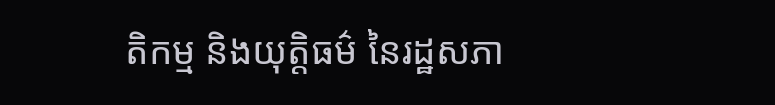តិកម្ម និងយុត្តិធម៌ នៃរដ្ឋសភា